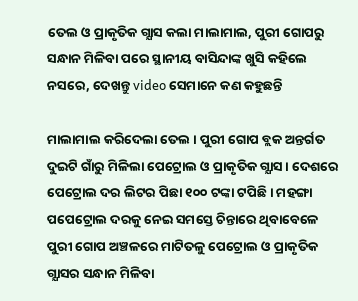ତେଲ ଓ ପ୍ରାକୃତିକ ଗ୍ଯାସ କଲା ମାଲାମାଲ, ପୁରୀ ଗୋପରୁ ସନ୍ଧାନ ମିଳିବା ପରେ ସ୍ଥାନୀୟ ବାସିନ୍ଦାଙ୍କ ଖୁସି କହିଲେ ନସରେ, ଦେଖନ୍ତୁ video ସେମାନେ କଣ କହୁଛନ୍ତି

ମାଲାମାଲ କରିଦେଲା ତେଲ । ପୁରୀ ଗୋପ ବ୍ଲକ ଅନ୍ତର୍ଗତ ଦୁଇଟି ଗାଁରୁ ମିଳିଲା ପେଟ୍ରୋଲ ଓ ପ୍ରାକୃତିକ ଗ୍ଯାସ । ଦେଶରେ ପେଟ୍ରୋଲ ଦର ଲିଟର ପିଛା ୧୦୦ ଟଙ୍କା ଟପିଛି । ମହଙ୍ଗା ପପେଟ୍ରୋଲ ଦରକୁ ନେଇ ସମସ୍ତେ ଚିନ୍ତାରେ ଥିବାବେଳେ ପୁରୀ ଗୋପ ଅଞ୍ଚଳରେ ମାଟିତଳୁ ପେଟ୍ରୋଲ ଓ ପ୍ରାକୃତିକ ଗ୍ଯାସର ସନ୍ଧାନ ମିଳିବା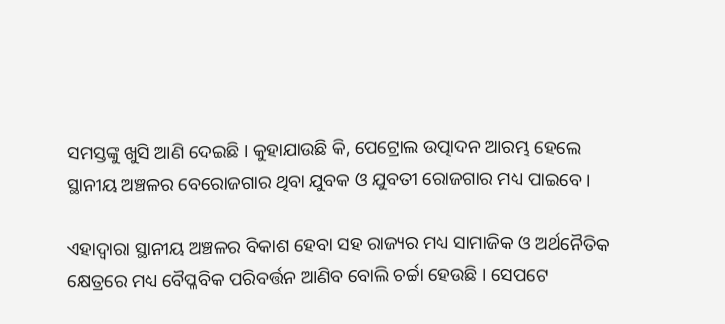ସମସ୍ତଙ୍କୁ ଖୁସି ଆଣି ଦେଇଛି । କୁହାଯାଉଛି କି, ପେଟ୍ରୋଲ ଉତ୍ପାଦନ ଆରମ୍ଭ ହେଲେ ସ୍ଥାନୀୟ ଅଞ୍ଚଳର ବେରୋଜଗାର ଥିବା ଯୁବକ ଓ ଯୁବତୀ ରୋଜଗାର ମଧ୍ୟ ପାଇବେ ।

ଏହାଦ୍ଵାରା ସ୍ଥାନୀୟ ଅଞ୍ଚଳର ବିକାଶ ହେବା ସହ ରାଜ୍ୟର ମଧ୍ୟ ସାମାଜିକ ଓ ଅର୍ଥନୈତିକ କ୍ଷେତ୍ରରେ ମଧ୍ୟ ବୈପ୍ଳବିକ ପରିବର୍ତ୍ତନ ଆଣିବ ବୋଲି ଚର୍ଚ୍ଚା ହେଉଛି । ସେପଟେ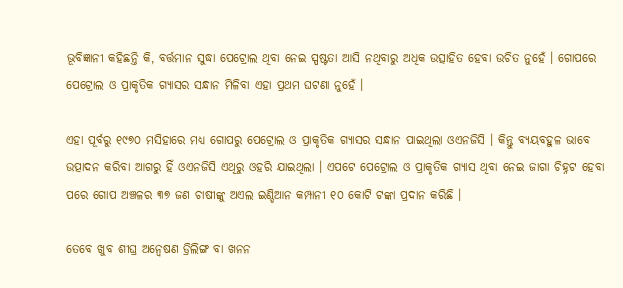ଭୂବିଜ୍ଞାନୀ କହିଛନ୍ତି କି, ବର୍ତ୍ତମାନ ସୁଦ୍ଧା ପେଟ୍ରୋଲ ଥିବା ନେଇ ସ୍ପଷ୍ଟତା ଆସି ନଥିବାରୁ ଅଧିକ ଉତ୍ସାହିତ ହେବା ଉଚିତ ନୁହେଁ । ଗୋପରେ ପେଟ୍ରୋଲ ଓ ପ୍ରାକୃତିକ ଗ୍ଯାସର ସନ୍ଧାନ ମିଳିବା ଏହା ପ୍ରଥମ ଘଟଣା ନୁହେଁ ।

ଏହା ପୂର୍ବରୁ ୧୯୭୦ ମସିହାରେ ମଧ୍ୟ ଗୋପରୁ ପେଟ୍ରୋଲ ଓ ପ୍ରାକୃତିକ ଗ୍ଯାସର ସନ୍ଧାନ ପାଇଥିଲା ଓଏନଜିସି । କିନ୍ତୁ ବ୍ୟୟବହୁଳ ଭାବେ ଉତ୍ପାଦନ କରିବା ଆଗରୁ ହିଁ ଓଏନଜିସି ଏଥିରୁ ଓହରି ଯାଇଥିଲା । ଏପଟେ ପେଟ୍ରୋଲ ଓ ପ୍ରାକୃତିକ ଗ୍ଯାସ ଥିବା ନେଇ ଜାଗା ଚିହ୍ନଟ ହେବା ପରେ ଗୋପ ଅଞ୍ଚଳର ୩୭ ଜଣ ଚାଷୀଙ୍କୁ ଅଏଲ ଇଣ୍ଡିଆନ କମ୍ପାନୀ ୧୦ କୋଟି ଟଙ୍କା ପ୍ରଦାନ କରିଛି ।

ତେବେ ଖୁବ ଶୀଘ୍ର ଅନ୍ଵେଷଣ ଡ୍ରିଲିଙ୍ଗ ବା ଖନନ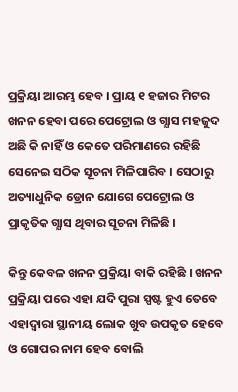ପ୍ରକ୍ରିୟା ଆରମ୍ଭ ହେବ । ପ୍ରାୟ ୧ ହଜାର ମିଟର ଖନନ ହେବା ପରେ ପେଟ୍ରୋଲ ଓ ଗ୍ଯାସ ମହଜୁଦ ଅଛି କି ନାହିଁ ଓ କେତେ ପରିମାଣରେ ରହିଛି ସେନେଇ ସଠିକ ସୂଚନା ମିଳିପାରିବ । ସେଠାରୁ ଅତ୍ୟାଧୁନିକ ଡ୍ରୋନ ଯୋଗେ ପେଟ୍ରୋଲ ଓ ପ୍ରାକୃତିକ ଗ୍ଯାସ ଥିବାର ସୂଚନା ମିଳିଛି ।

କିନ୍ତୁ କେବଳ ଖନନ ପ୍ରକ୍ରିୟା ବାକି ରହିଛି । ଖନନ ପ୍ରକ୍ରିୟା ପରେ ଏହା ଯଦି ପୁରା ସ୍ପଷ୍ଟ ହୁଏ ତେବେ ଏହାଦ୍ଵାରା ସ୍ଥାନୀୟ ଲୋକ ଖୁବ ଉପକୃତ ହେବେ ଓ ଗୋପର ନାମ ହେବ ବୋଲି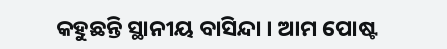କହୁଛନ୍ତି ସ୍ଥାନୀୟ ବାସିନ୍ଦା । ଆମ ପୋଷ୍ଟ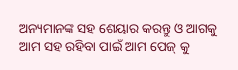ଅନ୍ୟମାନଙ୍କ ସହ ଶେୟାର କରନ୍ତୁ ଓ ଆଗକୁ ଆମ ସହ ରହିବା ପାଇଁ ଆମ ପେଜ୍ କୁ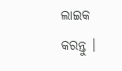ଲାଇକ କରନ୍ତୁ ।